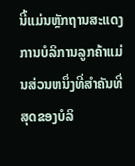ນີ້ແມ່ນຫຼັກຖານສະແດງການບໍລິການລູກຄ້າແມ່ນສ່ວນຫນຶ່ງທີ່ສໍາຄັນທີ່ສຸດຂອງບໍລິ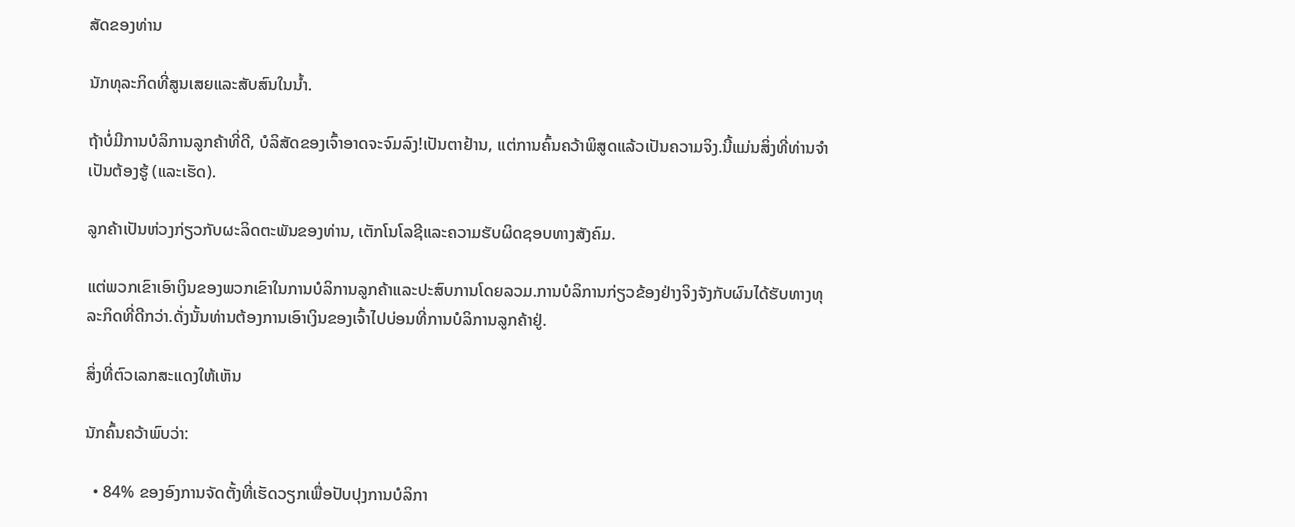ສັດຂອງທ່ານ

ນັກທຸລະກິດທີ່ສູນເສຍແລະສັບສົນໃນນ້ຳ.

ຖ້າບໍ່ມີການບໍລິການລູກຄ້າທີ່ດີ, ບໍລິສັດຂອງເຈົ້າອາດຈະຈົມລົງ!ເປັນຕາຢ້ານ, ແຕ່ການຄົ້ນຄວ້າພິສູດແລ້ວເປັນຄວາມຈິງ.ນີ້ແມ່ນສິ່ງທີ່ທ່ານຈໍາເປັນຕ້ອງຮູ້ (ແລະເຮັດ).

ລູກຄ້າເປັນຫ່ວງກ່ຽວກັບຜະລິດຕະພັນຂອງທ່ານ, ເຕັກໂນໂລຊີແລະຄວາມຮັບຜິດຊອບທາງສັງຄົມ.

ແຕ່ພວກເຂົາເອົາເງິນຂອງພວກເຂົາໃນການບໍລິການລູກຄ້າແລະປະສົບການໂດຍລວມ.ການບໍລິການກ່ຽວຂ້ອງຢ່າງຈິງຈັງກັບຜົນໄດ້ຮັບທາງທຸລະກິດທີ່ດີກວ່າ.ດັ່ງນັ້ນທ່ານຕ້ອງການເອົາເງິນຂອງເຈົ້າໄປບ່ອນທີ່ການບໍລິການລູກຄ້າຢູ່.

ສິ່ງທີ່ຕົວເລກສະແດງໃຫ້ເຫັນ

ນັກຄົ້ນຄວ້າພົບວ່າ:

  • 84% ຂອງອົງການຈັດຕັ້ງທີ່ເຮັດວຽກເພື່ອປັບປຸງການບໍລິກາ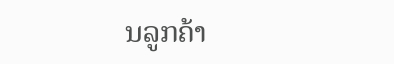ນລູກຄ້າ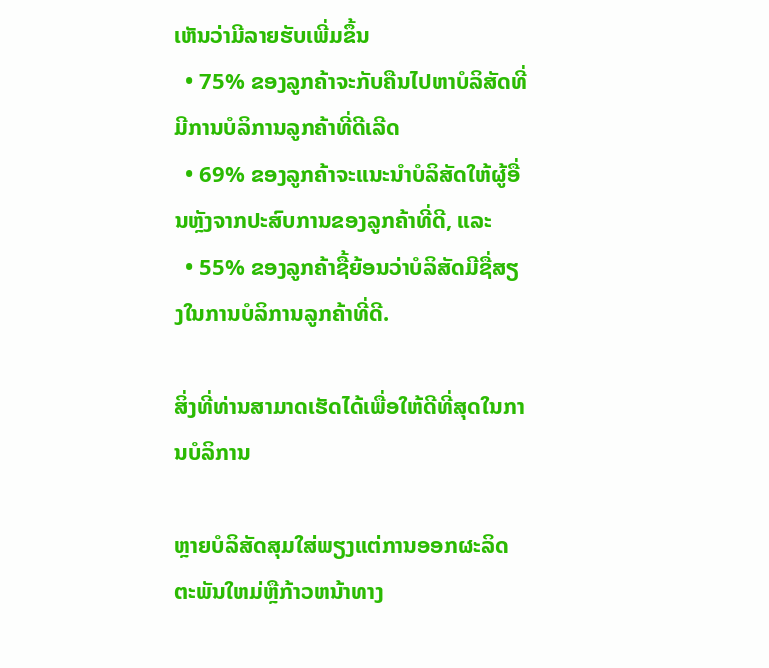ເຫັນວ່າມີລາຍຮັບເພີ່ມຂຶ້ນ
  • 75% ຂອງລູກຄ້າຈະກັບຄືນໄປຫາບໍລິສັດທີ່ມີການບໍລິການລູກຄ້າທີ່ດີເລີດ
  • 69% ຂອງລູກຄ້າຈະແນະນໍາບໍລິສັດໃຫ້ຜູ້ອື່ນຫຼັງຈາກປະສົບການຂອງລູກຄ້າທີ່ດີ, ແລະ
  • 55% ຂອງລູກຄ້າຊື້ຍ້ອນວ່າບໍລິສັດມີຊື່ສຽງໃນການບໍລິການລູກຄ້າທີ່ດີ.

ສິ່ງທີ່ທ່ານສາມາດເຮັດໄດ້ເພື່ອໃຫ້ດີທີ່ສຸດໃນການບໍລິການ

ຫຼາຍບໍລິສັດສຸມໃສ່ພຽງແຕ່ການອອກຜະລິດຕະພັນໃຫມ່ຫຼືກ້າວຫນ້າທາງ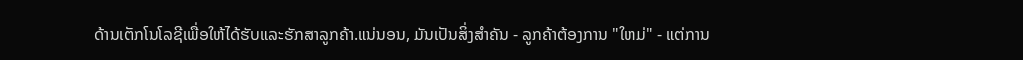ດ້ານເຕັກໂນໂລຊີເພື່ອໃຫ້ໄດ້ຮັບແລະຮັກສາລູກຄ້າ.ແນ່ນອນ, ມັນເປັນສິ່ງສໍາຄັນ - ລູກຄ້າຕ້ອງການ "ໃຫມ່" - ແຕ່ການ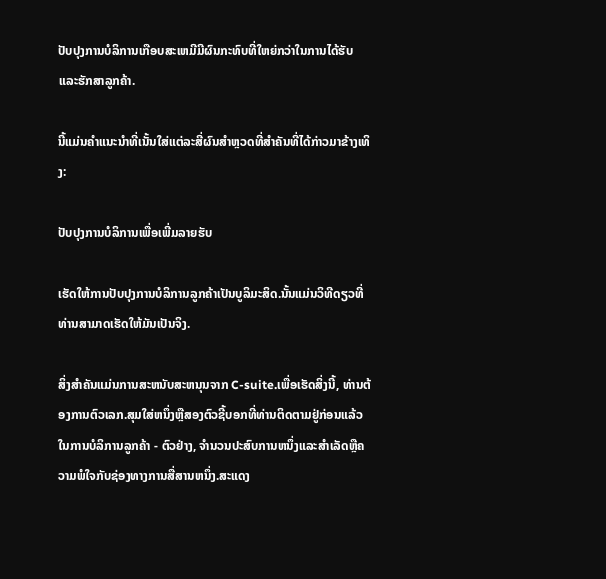ປັບປຸງການບໍລິການເກືອບສະເຫມີມີຜົນກະທົບທີ່ໃຫຍ່ກວ່າໃນການໄດ້ຮັບແລະຮັກສາລູກຄ້າ.

ນີ້ແມ່ນຄໍາແນະນໍາທີ່ເນັ້ນໃສ່ແຕ່ລະສີ່ຜົນສໍາຫຼວດທີ່ສໍາຄັນທີ່ໄດ້ກ່າວມາຂ້າງເທິງ:

ປັບປຸງການບໍລິການເພື່ອເພີ່ມລາຍຮັບ

ເຮັດໃຫ້ການປັບປຸງການບໍລິການລູກຄ້າເປັນບູລິມະສິດ.ນັ້ນແມ່ນວິທີດຽວທີ່ທ່ານສາມາດເຮັດໃຫ້ມັນເປັນຈິງ.

ສິ່ງສໍາຄັນແມ່ນການສະຫນັບສະຫນຸນຈາກ C-suite.ເພື່ອເຮັດສິ່ງນີ້, ທ່ານຕ້ອງການຕົວເລກ.ສຸມໃສ່ຫນຶ່ງຫຼືສອງຕົວຊີ້ບອກທີ່ທ່ານຕິດຕາມຢູ່ກ່ອນແລ້ວໃນການບໍລິການລູກຄ້າ - ຕົວຢ່າງ, ຈໍານວນປະສົບການຫນຶ່ງແລະສໍາເລັດຫຼືຄວາມພໍໃຈກັບຊ່ອງທາງການສື່ສານຫນຶ່ງ.ສະແດງ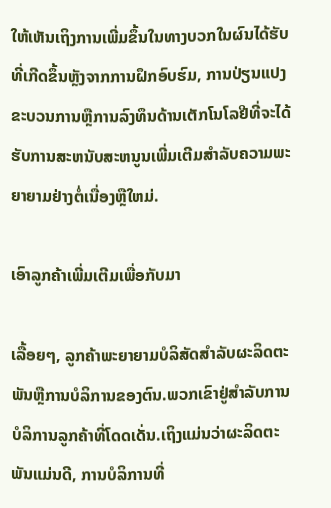ໃຫ້ເຫັນເຖິງການເພີ່ມຂຶ້ນໃນທາງບວກໃນຜົນໄດ້ຮັບທີ່ເກີດຂຶ້ນຫຼັງຈາກການຝຶກອົບຮົມ, ການປ່ຽນແປງຂະບວນການຫຼືການລົງທຶນດ້ານເຕັກໂນໂລຢີທີ່ຈະໄດ້ຮັບການສະຫນັບສະຫນູນເພີ່ມເຕີມສໍາລັບຄວາມພະຍາຍາມຢ່າງຕໍ່ເນື່ອງຫຼືໃຫມ່.

ເອົາລູກຄ້າເພີ່ມເຕີມເພື່ອກັບມາ

ເລື້ອຍໆ, ລູກຄ້າພະຍາຍາມບໍລິສັດສໍາລັບຜະລິດຕະພັນຫຼືການບໍລິການຂອງຕົນ.ພວກເຂົາຢູ່ສໍາລັບການບໍລິການລູກຄ້າທີ່ໂດດເດັ່ນ.ເຖິງແມ່ນວ່າຜະລິດຕະພັນແມ່ນດີ, ການບໍລິການທີ່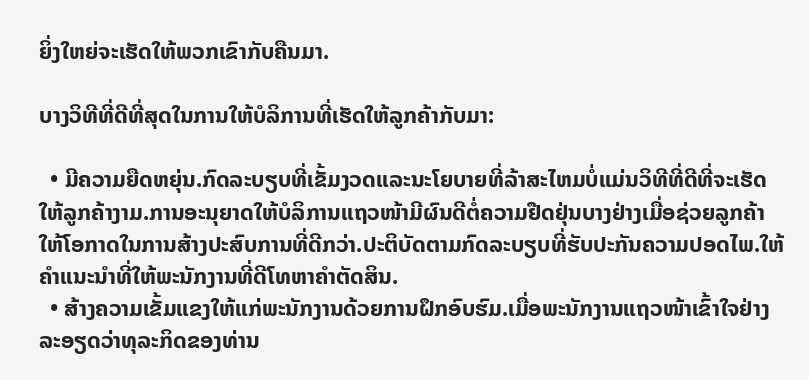ຍິ່ງໃຫຍ່ຈະເຮັດໃຫ້ພວກເຂົາກັບຄືນມາ.

ບາງວິທີທີ່ດີທີ່ສຸດໃນການໃຫ້ບໍລິການທີ່ເຮັດໃຫ້ລູກຄ້າກັບມາ:

  • ມີຄວາມຍືດຫຍຸ່ນ.ກົດລະບຽບທີ່ເຂັ້ມງວດແລະນະໂຍບາຍທີ່ລ້າສະໄຫມບໍ່ແມ່ນວິທີທີ່ດີທີ່ຈະເຮັດໃຫ້ລູກຄ້າງາມ.ການອະນຸຍາດໃຫ້ບໍລິການແຖວໜ້າມີຜົນດີຕໍ່ຄວາມຢືດຢຸ່ນບາງຢ່າງເມື່ອຊ່ວຍລູກຄ້າໃຫ້ໂອກາດໃນການສ້າງປະສົບການທີ່ດີກວ່າ.ປະຕິບັດຕາມກົດລະບຽບທີ່ຮັບປະກັນຄວາມປອດໄພ.ໃຫ້ຄໍາແນະນໍາທີ່ໃຫ້ພະນັກງານທີ່ດີໂທຫາຄໍາຕັດສິນ.
  • ສ້າງຄວາມເຂັ້ມແຂງໃຫ້ແກ່ພະນັກງານດ້ວຍການຝຶກອົບຮົມ.ເມື່ອພະນັກງານແຖວໜ້າເຂົ້າໃຈຢ່າງລະອຽດວ່າທຸລະກິດຂອງທ່ານ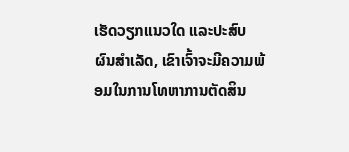ເຮັດວຽກແນວໃດ ແລະປະສົບຜົນສຳເລັດ, ເຂົາເຈົ້າຈະມີຄວາມພ້ອມໃນການໂທຫາການຕັດສິນ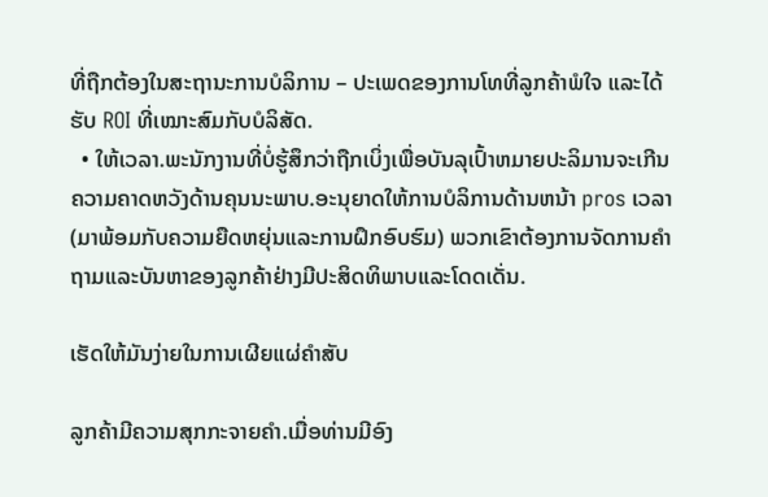ທີ່ຖືກຕ້ອງໃນສະຖານະການບໍລິການ – ປະເພດຂອງການໂທທີ່ລູກຄ້າພໍໃຈ ແລະໄດ້ຮັບ ROI ທີ່ເໝາະສົມກັບບໍລິສັດ.
  • ໃຫ້ເວລາ.ພະນັກງານທີ່ບໍ່ຮູ້ສຶກວ່າຖືກເບິ່ງເພື່ອບັນລຸເປົ້າຫມາຍປະລິມານຈະເກີນຄວາມຄາດຫວັງດ້ານຄຸນນະພາບ.ອະນຸຍາດໃຫ້ການບໍລິການດ້ານຫນ້າ pros ເວລາ (ມາພ້ອມກັບຄວາມຍືດຫຍຸ່ນແລະການຝຶກອົບຮົມ) ພວກເຂົາຕ້ອງການຈັດການຄໍາຖາມແລະບັນຫາຂອງລູກຄ້າຢ່າງມີປະສິດທິພາບແລະໂດດເດັ່ນ.

ເຮັດໃຫ້ມັນງ່າຍໃນການເຜີຍແຜ່ຄຳສັບ

ລູກຄ້າມີຄວາມສຸກກະຈາຍຄໍາ.ເມື່ອທ່ານມີອົງ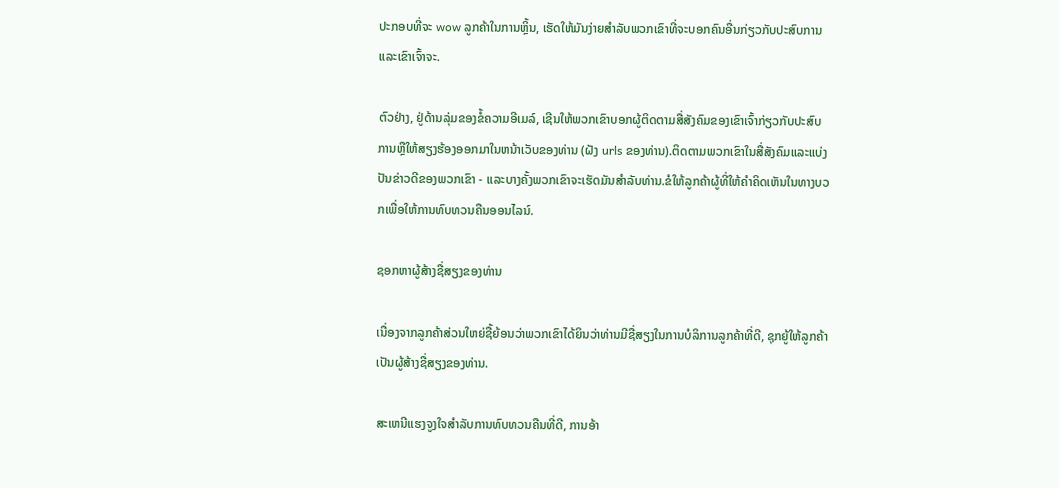ປະກອບທີ່ຈະ wow ລູກຄ້າໃນການຫຼິ້ນ, ເຮັດໃຫ້ມັນງ່າຍສໍາລັບພວກເຂົາທີ່ຈະບອກຄົນອື່ນກ່ຽວກັບປະສົບການແລະເຂົາເຈົ້າຈະ.

ຕົວຢ່າງ, ຢູ່ດ້ານລຸ່ມຂອງຂໍ້ຄວາມອີເມລ໌, ເຊີນໃຫ້ພວກເຂົາບອກຜູ້ຕິດຕາມສື່ສັງຄົມຂອງເຂົາເຈົ້າກ່ຽວກັບປະສົບການຫຼືໃຫ້ສຽງຮ້ອງອອກມາໃນຫນ້າເວັບຂອງທ່ານ (ຝັງ urls ຂອງທ່ານ).ຕິດຕາມພວກເຂົາໃນສື່ສັງຄົມແລະແບ່ງປັນຂ່າວດີຂອງພວກເຂົາ - ແລະບາງຄັ້ງພວກເຂົາຈະເຮັດມັນສໍາລັບທ່ານ.ຂໍໃຫ້ລູກຄ້າຜູ້ທີ່ໃຫ້ຄໍາຄິດເຫັນໃນທາງບວກເພື່ອໃຫ້ການທົບທວນຄືນອອນໄລນ໌.

ຊອກຫາຜູ້ສ້າງຊື່ສຽງຂອງທ່ານ

ເນື່ອງຈາກລູກຄ້າສ່ວນໃຫຍ່ຊື້ຍ້ອນວ່າພວກເຂົາໄດ້ຍິນວ່າທ່ານມີຊື່ສຽງໃນການບໍລິການລູກຄ້າທີ່ດີ, ຊຸກຍູ້ໃຫ້ລູກຄ້າເປັນຜູ້ສ້າງຊື່ສຽງຂອງທ່ານ.

ສະເຫນີແຮງຈູງໃຈສໍາລັບການທົບທວນຄືນທີ່ດີ, ການອ້າ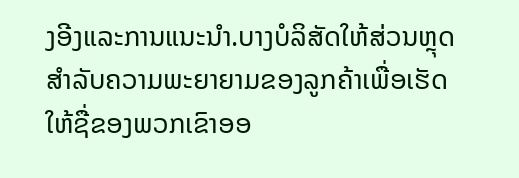ງອີງແລະການແນະນໍາ.ບາງບໍລິສັດໃຫ້ສ່ວນຫຼຸດສໍາລັບຄວາມພະຍາຍາມຂອງລູກຄ້າເພື່ອເຮັດໃຫ້ຊື່ຂອງພວກເຂົາອອ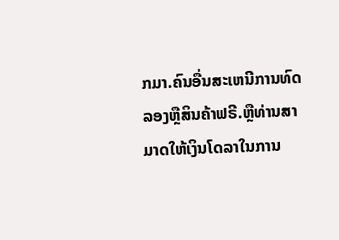ກມາ.ຄົນອື່ນສະເຫນີການທົດລອງຫຼືສິນຄ້າຟຣີ.ຫຼືທ່ານສາມາດໃຫ້ເງິນໂດລາໃນການ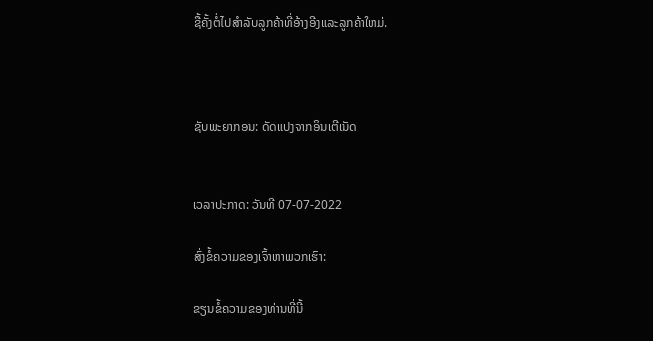ຊື້ຄັ້ງຕໍ່ໄປສໍາລັບລູກຄ້າທີ່ອ້າງອີງແລະລູກຄ້າໃຫມ່.



ຊັບພະຍາກອນ: ດັດແປງຈາກອິນເຕີເນັດ


ເວລາປະກາດ: ວັນທີ 07-07-2022

ສົ່ງຂໍ້ຄວາມຂອງເຈົ້າຫາພວກເຮົາ:

ຂຽນຂໍ້ຄວາມຂອງທ່ານທີ່ນີ້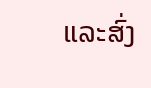ແລະສົ່ງ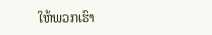ໃຫ້ພວກເຮົາ